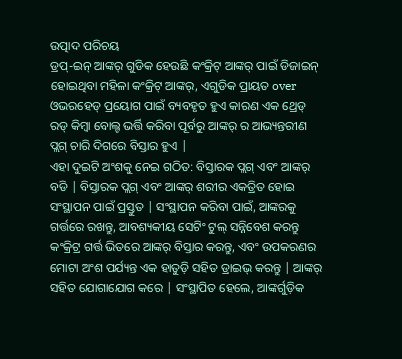ଉତ୍ପାଦ ପରିଚୟ
ଡ୍ରପ୍-ଇନ୍ ଆଙ୍କର୍ ଗୁଡିକ ହେଉଛି କଂକ୍ରିଟ୍ ଆଙ୍କର୍ ପାଇଁ ଡିଜାଇନ୍ ହୋଇଥିବା ମହିଳା କଂକ୍ରିଟ୍ ଆଙ୍କର୍, ଏଗୁଡିକ ପ୍ରାୟତ over ଓଭରହେଡ୍ ପ୍ରୟୋଗ ପାଇଁ ବ୍ୟବହୃତ ହୁଏ କାରଣ ଏକ ଥ୍ରେଡ୍ ରଡ୍ କିମ୍ବା ବୋଲ୍ଟ ଭର୍ତ୍ତି କରିବା ପୂର୍ବରୁ ଆଙ୍କର୍ ର ଆଭ୍ୟନ୍ତରୀଣ ପ୍ଲଗ୍ ଚାରି ଦିଗରେ ବିସ୍ତାର ହୁଏ |
ଏହା ଦୁଇଟି ଅଂଶକୁ ନେଇ ଗଠିତ: ବିସ୍ତାରକ ପ୍ଲଗ୍ ଏବଂ ଆଙ୍କର୍ ବଡି | ବିସ୍ତାରକ ପ୍ଲଗ୍ ଏବଂ ଆଙ୍କର୍ ଶରୀର ଏକତ୍ରିତ ହୋଇ ସଂସ୍ଥାପନ ପାଇଁ ପ୍ରସ୍ତୁତ | ସଂସ୍ଥାପନ କରିବା ପାଇଁ, ଆଙ୍କରକୁ ଗର୍ତ୍ତରେ ରଖନ୍ତୁ, ଆବଶ୍ୟକୀୟ ସେଟିଂ ଟୁଲ୍ ସନ୍ନିବେଶ କରନ୍ତୁ କଂକ୍ରିଟ୍ର ଗର୍ତ୍ତ ଭିତରେ ଆଙ୍କର୍ ବିସ୍ତାର କରନ୍ତୁ, ଏବଂ ଉପକରଣର ମୋଟା ଅଂଶ ପର୍ଯ୍ୟନ୍ତ ଏକ ହାତୁଡ଼ି ସହିତ ଡ୍ରାଇଭ୍ କରନ୍ତୁ | ଆଙ୍କର୍ ସହିତ ଯୋଗାଯୋଗ କରେ | ସଂସ୍ଥାପିତ ହେଲେ, ଆଙ୍କର୍ଗୁଡ଼ିକ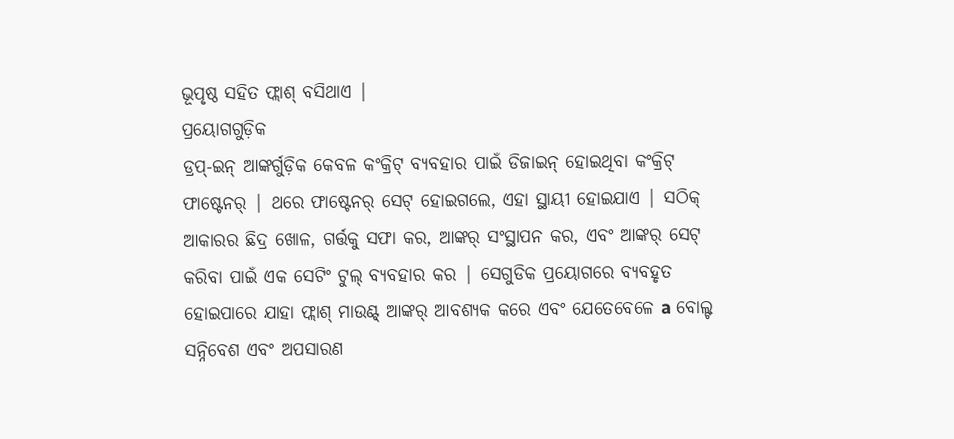ଭୂପୃଷ୍ଠ ସହିତ ଫ୍ଲାଶ୍ ବସିଥାଏ |
ପ୍ରୟୋଗଗୁଡ଼ିକ
ଡ୍ରପ୍-ଇନ୍ ଆଙ୍କର୍ଗୁଡ଼ିକ କେବଳ କଂକ୍ରିଟ୍ ବ୍ୟବହାର ପାଇଁ ଡିଜାଇନ୍ ହୋଇଥିବା କଂକ୍ରିଟ୍ ଫାଷ୍ଟେନର୍ | ଥରେ ଫାଷ୍ଟେନର୍ ସେଟ୍ ହୋଇଗଲେ, ଏହା ସ୍ଥାୟୀ ହୋଇଯାଏ | ସଠିକ୍ ଆକାରର ଛିଦ୍ର ଖୋଳ, ଗର୍ତ୍ତକୁ ସଫା କର, ଆଙ୍କର୍ ସଂସ୍ଥାପନ କର, ଏବଂ ଆଙ୍କର୍ ସେଟ୍ କରିବା ପାଇଁ ଏକ ସେଟିଂ ଟୁଲ୍ ବ୍ୟବହାର କର | ସେଗୁଡିକ ପ୍ରୟୋଗରେ ବ୍ୟବହୃତ ହୋଇପାରେ ଯାହା ଫ୍ଲାଶ୍ ମାଉଣ୍ଟ୍ ଆଙ୍କର୍ ଆବଶ୍ୟକ କରେ ଏବଂ ଯେତେବେଳେ a ବୋଲ୍ଟ ସନ୍ନିବେଶ ଏବଂ ଅପସାରଣ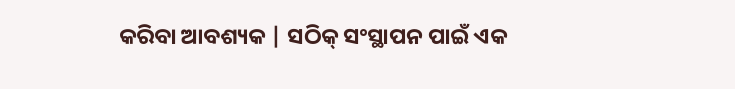କରିବା ଆବଶ୍ୟକ | ସଠିକ୍ ସଂସ୍ଥାପନ ପାଇଁ ଏକ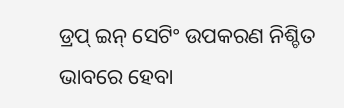ଡ୍ରପ୍ ଇନ୍ ସେଟିଂ ଉପକରଣ ନିଶ୍ଚିତ ଭାବରେ ହେବା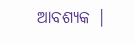ଆବଶ୍ୟକ |